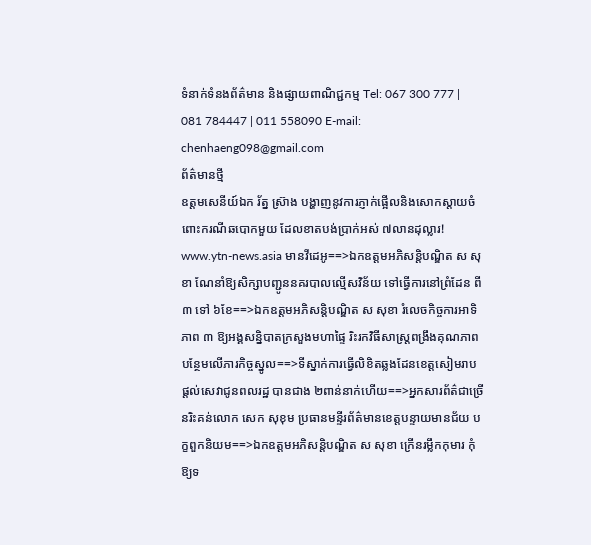ទំនាក់ទំនងព័ត៌មាន និងផ្សាយពាណិជ្ជកម្ម Tel: 067 300 777 | 081 784447 | 011 558090 E-mail: chenhaeng098@gmail.com
ព័ត៌មានថ្មី
ឧត្តមសេនីយ៍ឯក រ័ត្ន ស្រ៊ាង បង្ហាញនូវការភ្ញាក់ផ្អើលនិងសោកស្តាយចំពោះករណីឆបោកមួយ ដែលខាតបង់ប្រាក់អស់ ៧លានដុល្លារ! www.ytn-news.asia មានវីដេអូ==>ឯកឧត្តមអភិសន្តិបណ្ឌិត ស សុខា ណែនាំឱ្យសិក្សាបញ្ជូននគរបាលល្មើសវិន័យ ទៅធ្វើការនៅព្រំដែន ពី ៣ ទៅ ៦ខែ==>ឯកឧត្តមអភិសន្តិបណ្ឌិត ស សុខា រំលេចកិច្ចការអាទិភាព ៣ ឱ្យអង្គសន្និបាតក្រសួងមហាផ្ទៃ រិះរកវិធីសាស្រ្តពង្រឹងគុណភាពបន្ថែមលើភារកិច្ចស្នូល==>ទីស្នាក់ការធ្វើលិខិតឆ្លងដែនខេត្តសៀមរាប ផ្ដល់សេវាជូនពលរដ្ឋ បានជាង ២ពាន់នាក់ហើយ==>អ្នកសារព័ត៌ជាច្រើនរិះគន់លោក សេក សុខុម ប្រធានមន្ទីរព័ត៌មានខេត្តបន្ទាយមានជ័យ បក្ខពួកនិយម==>ឯកឧត្តមអភិសន្តិបណ្ឌិត ស សុខា ក្រើនរម្លឹកកុមារ កុំឱ្យទ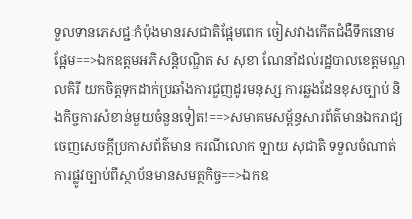ទួលទានភេសជ្ជៈកំប៉ុងមានរសជាតិផ្អែមពេក ចៀសវាងកើតជំងឺទឹកនោមផ្អែម==>ឯកឧត្តមអភិសន្តិបណ្ឌិត ស សុខា ណែនាំដល់រដ្ឋបាលខេត្តមណ្ឌលគិរី យកចិត្តទុកដាក់ប្រឆាំងការជួញដូរមនុស្ស ការឆ្លងដែនខុសច្បាប់ និងកិច្ចការសំខាន់មួយចំនួនទៀត!==>សមាគមសម្ព័ន្ធសារព័ត៌មានឯករាជ្យ ចេញសេចក្តីប្រកាសព័ត៌មាន ករណីលោក ឡាយ សុជាតិ ទទួលចំណាត់ការផ្លូវច្បាប់ពីស្ថាប័នមានសមត្ថកិច្ច==>ឯកឧ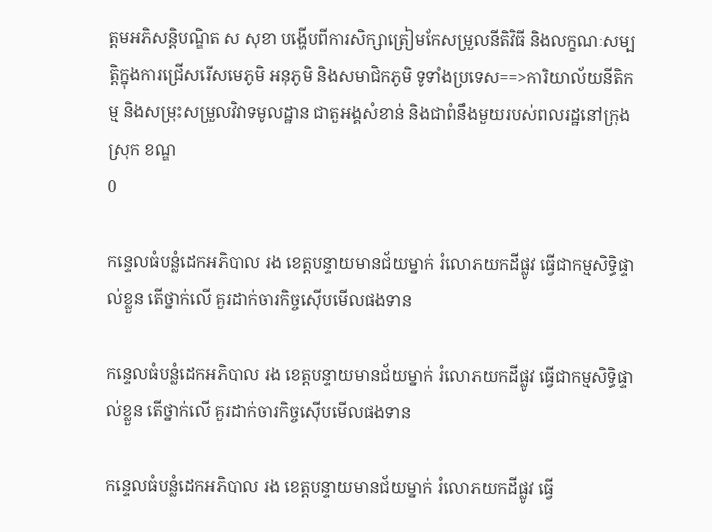ត្តមអភិសន្តិបណ្ឌិត ស សុខា បង្ហើបពីការសិក្សាត្រៀមកែសម្រួលនីតិវិធី និងលក្ខណៈសម្បត្តិក្នុងការជ្រើសរើសមេភូមិ អនុភូមិ និងសមាជិកភូមិ ទូទាំងប្រទេស==>ការិយាល័យនីតិកម្ម និងសម្រុះសម្រួលវិវាទមូលដ្ឋាន ជាតួអង្គសំខាន់ និងជាពំនឹងមួយរបស់ពលរដ្ឋនៅក្រុង ស្រុក ខណ្ឌ
0

កន្ទេលធំបន្លំដេកអភិបាល រង ខេត្តបន្ទាយមានជ័យម្នាក់ រំលោភយកដីផ្លូវ ធ្វើជាកម្មសិទ្ធិផ្ទាល់ខ្លួន តើថ្នាក់លើ គួរដាក់ចារកិច្ចសេុីបមើលផងទាន

កន្ទេលធំបន្លំដេកអភិបាល រង ខេត្តបន្ទាយមានជ័យម្នាក់ រំលោភយកដីផ្លូវ ធ្វើជាកម្មសិទ្ធិផ្ទាល់ខ្លួន តើថ្នាក់លើ គួរដាក់ចារកិច្ចសេុីបមើលផងទាន

កន្ទេលធំបន្លំដេកអភិបាល រង ខេត្តបន្ទាយមានជ័យម្នាក់ រំលោភយកដីផ្លូវ ធ្វើ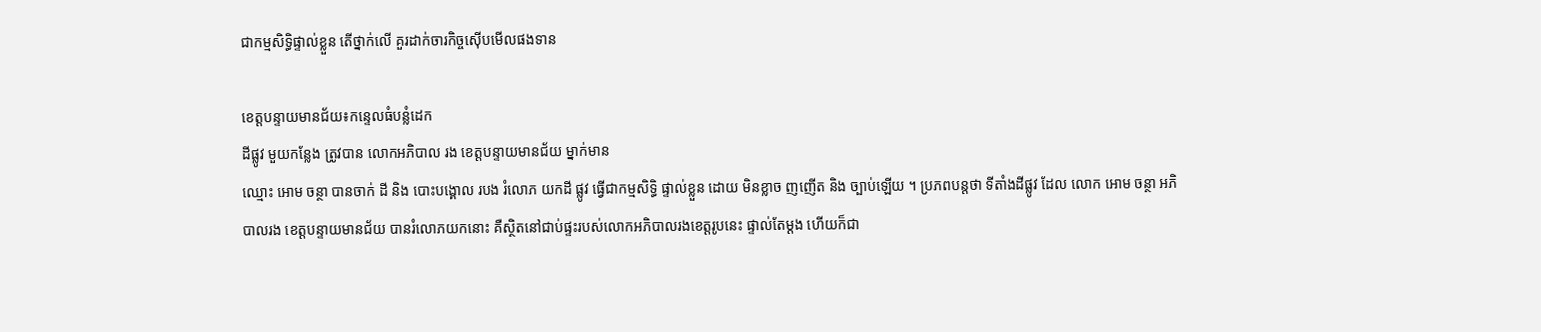ជាកម្មសិទ្ធិផ្ទាល់ខ្លួន តើថ្នាក់លើ គួរដាក់ចារកិច្ចសេុីបមើលផងទាន

ខេត្តបន្ទាយមានជ័យ៖កន្ទេលធំបន្លំដេក
ដីផ្លូវ មួយកន្លែង ត្រូវបាន លោកអភិបាល រង ខេត្តបន្ទាយមានជ័យ ម្នាក់មាន
ឈ្មោះ អោម ចន្ថា បានចាក់ ដី និង បោះបង្គោល របង រំលោភ យកដី ផ្លូវ ធ្វើជាកម្មសិទ្ធិ ផ្ទាល់ខ្លួន ដោយ មិនខ្លាច ញញើត និង ច្បាប់ឡើយ ។ ប្រភពបន្តថា ទីតាំងដីផ្លូវ ដែល លោក អោម ចន្ថា អភិបាលរង ខេត្តបន្ទាយមានជ័យ បានរំលោភយកនោះ គឺស្ថិតនៅជាប់ផ្ទះរបស់លោកអភិបាលរងខេត្តរូបនេះ ផ្ទាល់តែម្តង ហើយក៏ជា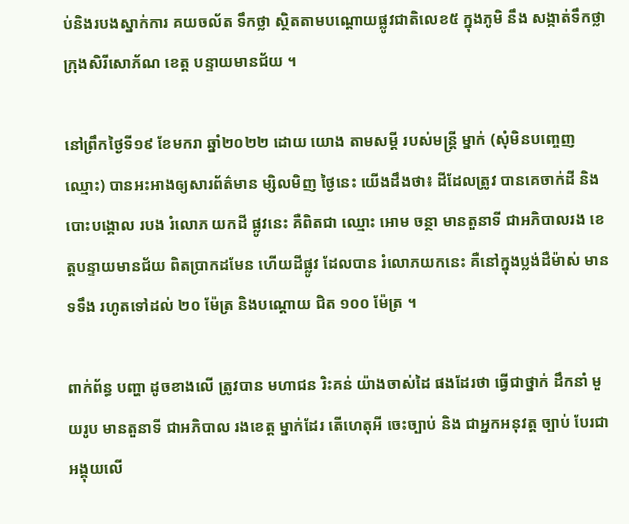ប់និងរបងស្នាក់ការ គយចល័ត ទឹកថ្លា ស្ថិតតាមបណ្តោយផ្លូវជាតិលេខ៥ ក្នុងភូមិ នឹង សង្កាត់ទឹកថ្លា ក្រុងសិរីសោភ័ណ ខេត្ត បន្ទាយមានជ័យ ។

នៅព្រឹកថ្ងៃទី១៩ ខែមករា ឆ្នាំ២០២២ ដោយ យោង តាមសម្តី របស់មន្រ្តី ម្នាក់ (សុំមិនបញ្ចេញឈ្មោះ) បានអះអាងឲ្យសារព័ត៌មាន ម្សិលមិញ ថ្ងៃនេះ យើងដឹងថា៖ ដីដែលត្រូវ បានគេចាក់ដី និង បោះបង្គោល របង រំលោភ យកដី ផ្លូវនេះ គឺពិតជា ឈ្មោះ អោម ចន្ថា មានតួនាទី ជាអភិបាលរង ខេត្តបន្ទាយមានជ័យ ពិតប្រាកដមែន ហើយដីផ្លូវ ដែលបាន រំលោភយកនេះ គឺនៅក្នុងប្លង់ដឺម៉ាស់ មានទទឹង រហូតទៅដល់ ២០ ម៉ែត្រ និងបណ្តោយ ជិត ១០០ ម៉ែត្រ ។

ពាក់ព័ន្ធ បញ្ហា ដូចខាងលើ ត្រូវបាន មហាជន រិះគន់ យ៉ាងចាស់ដៃ ផងដែរថា ធ្វើជាថ្នាក់ ដឹកនាំ មួយរូប មានតួនាទី ជាអភិបាល រងខេត្ត ម្នាក់ដែរ តើហេតុអី ចេះច្បាប់ និង ជាអ្នកអនុវត្ត ច្បាប់ បែរជា អង្គុយលើ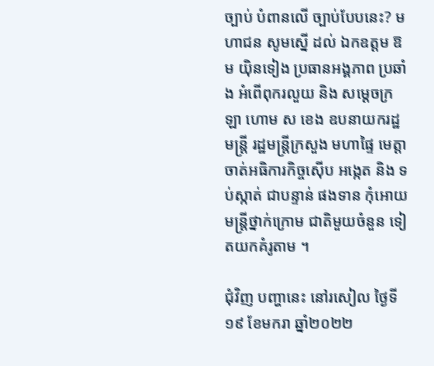ច្បាប់ បំពានលើ ច្បាប់បែបនេះ? មហាជន សូមស្នើ ដល់ ឯកឧត្តម ឱម យ៉ិនទៀង ប្រធានអង្គភាព ប្រឆាំង អំពើពុករលួយ និង សម្តេចក្រឡា ហោម ស ខេង ឧបនាយករដ្ឋមន្ត្រី រដ្ឋមន្ត្រីក្រសួង មហាផ្ទៃ មេត្តា ចាត់អធិការកិច្ចស៊ើប អង្កេត និង ទប់ស្កាត់ ជាបន្ទាន់ ផងទាន កុំអោយ មន្រ្តីថ្នាក់ក្រោម ជាតិមួយចំនួន ទៀតយកគំរូតាម ។

ជុំវិញ បញ្ហានេះ នៅរសៀល ថ្ងៃទី ១៩ ខែមករា ឆ្នាំ២០២២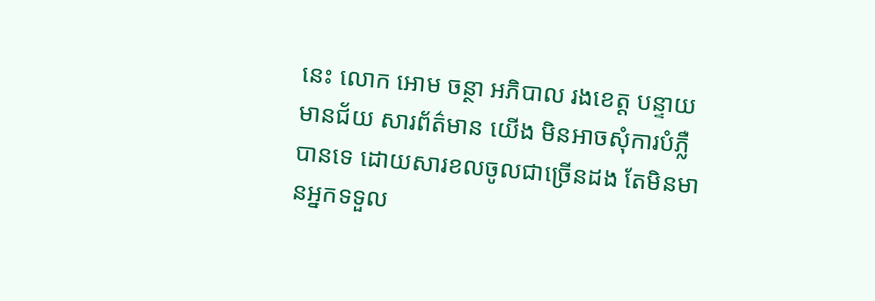នេះ លោក អោម ចន្ថា អភិបាល រងខេត្ត បន្ទាយមានជ័យ សារព័ត៌មាន យើង មិនអាចសុំការបំភ្លឺបានទេ ដោយសារខលចូលជាច្រើនដង តែមិនមានអ្នកទទួល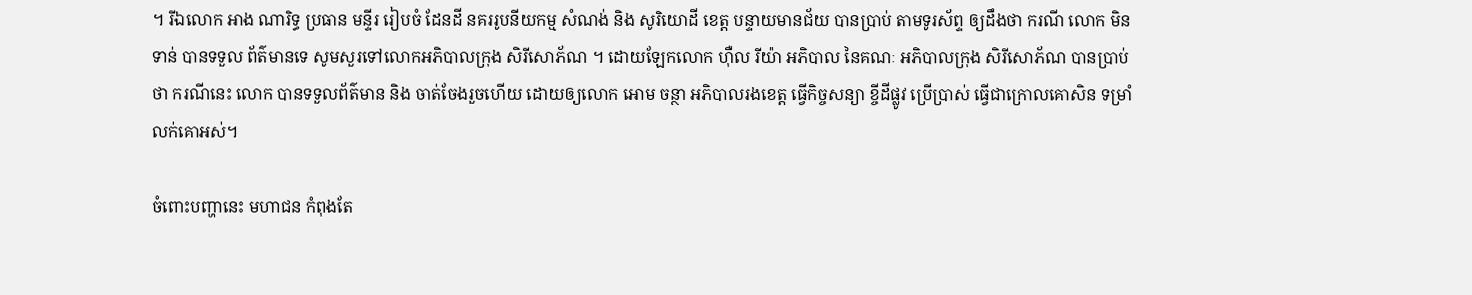។ រីឯលោក អាង ណារិទ្ធ ប្រធាន មន្ទីរ រៀបចំ ដែនដី នគររូបនីយកម្ម សំណង់ និង សូរិយោដី ខេត្ត បន្ទាយមានជ័យ បានប្រាប់ តាមទូរស័ព្ទ ឲ្យដឹងថា ករណី លោក មិនទាន់ បានទទួល ព័ត៌មានទេ សូមសួរទៅលោកអភិបាលក្រុង សិរីសោភ័ណ ។ ដោយឡែកលោក ហុឺល រីយ៉ា អភិបាល នៃគណៈ អភិបាលក្រុង សិរីសោភ័ណ បានប្រាប់ថា ករណីនេះ លោក បានទទួលព័ត៌មាន និង ចាត់ចែងរួចហើយ ដោយឲ្យលោក អោម ចន្ថា អភិបាលរងខេត្ត ធ្វើកិច្ចសន្យា ខ្ចីដីផ្លូវ ប្រើប្រាស់ ធ្វើជាក្រោលគោសិន ទម្រាំលក់គោអស់។

ចំពោះបញ្ហានេះ មហាជន កំពុងតែ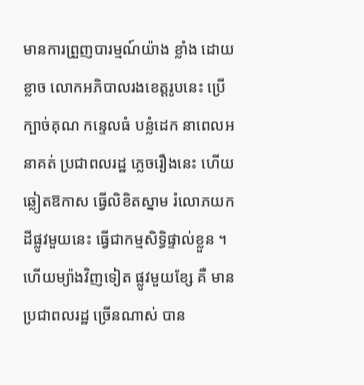មានការព្រួញបារម្មណ៍យ៉ាង ខ្លាំង ដោយខ្លាច លោកអភិបាលរងខេត្តរូបនេះ ប្រើក្បាច់គុណ កន្ទេលធំ បន្លំដេក នាពេលអនាគត់ ប្រជាពលរដ្ឋ ភ្លេចរឿងនេះ ហើយឆ្លៀតឱកាស ធ្វើលិខិតស្នាម រំលោភយកដីផ្លូវមួយនេះ ធ្វើជាកម្មសិទ្ធិផ្ទាល់ខ្លួន ។ ហើយម្យ៉ាងវិញទៀត ផ្លូវមួយខ្សែ គឺ មានប្រជាពលរដ្ឋ ច្រើនណាស់ បាន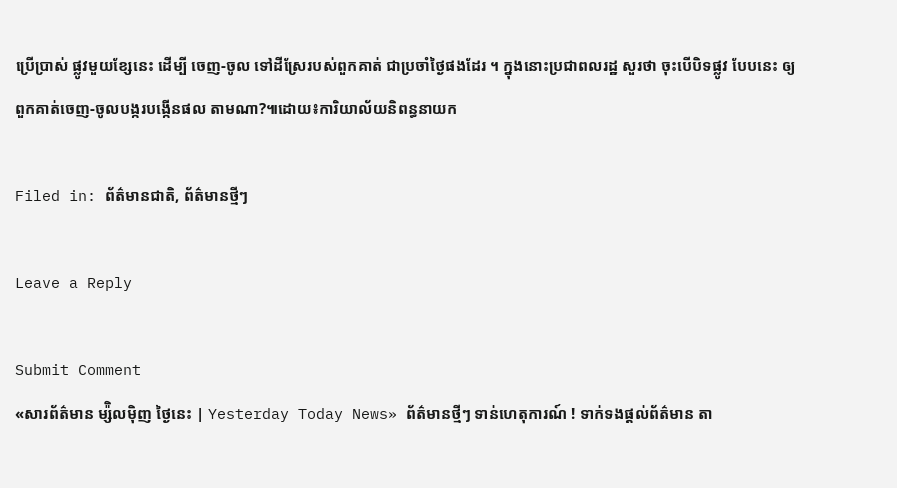ប្រើប្រាស់ ផ្លូវមួយខ្សែនេះ ដើម្បី ចេញ-ចូល ទៅដីស្រែរបស់ពួកគាត់ ជាប្រចាំថ្ងៃផងដែរ ។ ក្នុងនោះប្រជាពលរដ្ឋ សួរថា ចុះបើបិទផ្លូវ បែបនេះ ឲ្យពួកគាត់ចេញ-ចូលបង្ករបង្កើនផល តាមណា?៕ដោយ៖ការិយាល័យនិពន្ធនាយក

Filed in: ព័ត៌មានជាតិ, ព័ត៌មានថ្មីៗ

Leave a Reply

Submit Comment
«សារព័ត៌មាន ម្ស៉ិលម៉ិញ ថ្ងៃនេះ | Yesterday Today News» ព័ត៌មានថ្មីៗ ទាន់ហេតុការណ៍ ! ទាក់ទងផ្តល់ព័ត៌មាន តា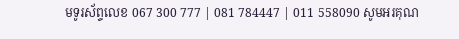មទូរស័ព្ទលេខ 067 300 777 | 081 784447 | 011 558090 សូមអរគុណ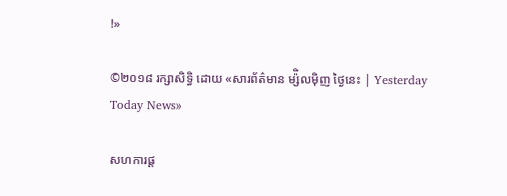!»

©២០១៨ រក្សាសិទ្ធិ ដោយ «សារព័ត៌មាន ម្ស៉ិលម៉ិញ ថ្ងៃនេះ | Yesterday Today News»

សហការផ្ត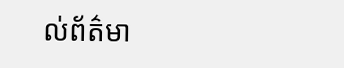ល់ព័ត៌មា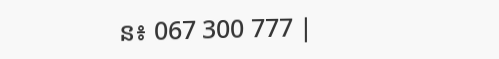ន៖ 067 300 777 |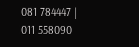081 784447 | 011 558090